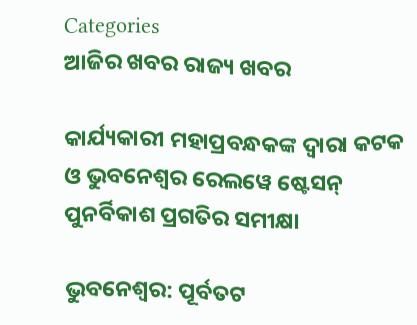Categories
ଆଜିର ଖବର ରାଜ୍ୟ ଖବର

କାର୍ଯ୍ୟକାରୀ ମହାପ୍ରବନ୍ଧକଙ୍କ ଦ୍ୱାରା କଟକ ଓ ଭୁବନେଶ୍ୱର ରେଲୱେ ଷ୍ଟେସନ୍ ପୁନର୍ବିକାଶ ପ୍ରଗତିର ସମୀକ୍ଷା

ଭୁବନେଶ୍ୱର: ପୂର୍ବତଟ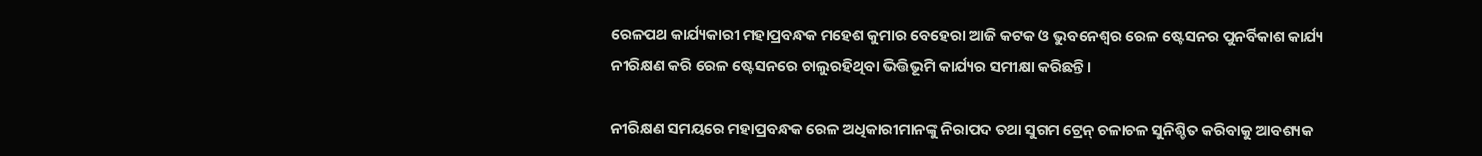ରେଳପଥ କାର୍ଯ୍ୟକାରୀ ମହାପ୍ରବନ୍ଧକ ମହେଶ କୁମାର ବେହେରା ଆଜି କଟକ ଓ ଭୁବନେଶ୍ୱର ରେଳ ଷ୍ଟେସନର ପୁନର୍ବିକାଶ କାର୍ଯ୍ୟ ନୀରିକ୍ଷଣ କରି ରେଳ ଷ୍ଟେସନରେ ଚାଲୁରହିଥିବା ଭିତ୍ତିଭୂମି କାର୍ଯ୍ୟର ସମୀକ୍ଷା କରିଛନ୍ତି।

ନୀରିକ୍ଷଣ ସମୟରେ ମହାପ୍ରବନ୍ଧକ ରେଳ ଅଧିକାରୀମାନଙ୍କୁ ନିରାପଦ ତଥା ସୁଗମ ଟ୍ରେନ୍ ଚଳାଚଳ ସୁନିଶ୍ଚିତ କରିବାକୁ ଆବଶ୍ୟକ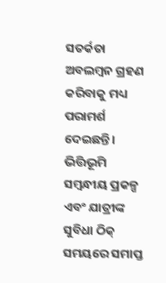ସତର୍କତା ଅବଲମ୍ବନ ଗ୍ରହଣ କରିବାକୁ ମଧ୍ୟ ପରାମର୍ଶ ଦେଇଛନ୍ତି। ଭିତ୍ତିଭୂମି ସମ୍ବନ୍ଧୀୟ ପ୍ରକଳ୍ପ ଏବଂ ଯାତ୍ରୀଙ୍କ ସୁବିଧା ଠିକ୍ ସମୟରେ ସମାପ୍ତ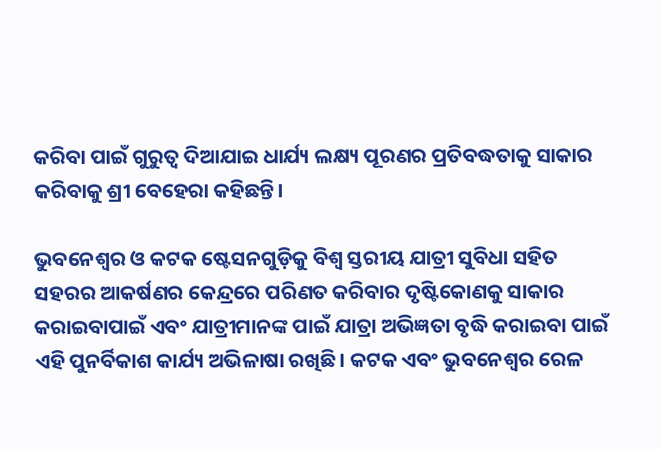କରିବା ପାଇଁ ଗୁରୁତ୍ୱ ଦିଆଯାଇ ଧାର୍ଯ୍ୟ ଲକ୍ଷ୍ୟ ପୂରଣର ପ୍ରତିବଦ୍ଧତାକୁ ସାକାର କରିବାକୁ ଶ୍ରୀ ବେହେରା କହିଛନ୍ତି।

ଭୁବନେଶ୍ୱର ଓ କଟକ ଷ୍ଟେସନଗୁଡ଼ିକୁ ବିଶ୍ୱ ସ୍ତରୀୟ ଯାତ୍ରୀ ସୁବିଧା ସହିତ ସହରର ଆକର୍ଷଣର କେନ୍ଦ୍ରରେ ପରିଣତ କରିବାର ଦୃଷ୍ଟିକୋଣକୁ ସାକାର କରାଇବାପାଇଁ ଏବଂ ଯାତ୍ରୀମାନଙ୍କ ପାଇଁ ଯାତ୍ରା ଅଭିଜ୍ଞତା ବୃଦ୍ଧି କରାଇବା ପାଇଁ ଏହି ପୁନର୍ବିକାଶ କାର୍ଯ୍ୟ ଅଭିଳାଷା ରଖିଛି। କଟକ ଏବଂ ଭୁବନେଶ୍ୱର ରେଳ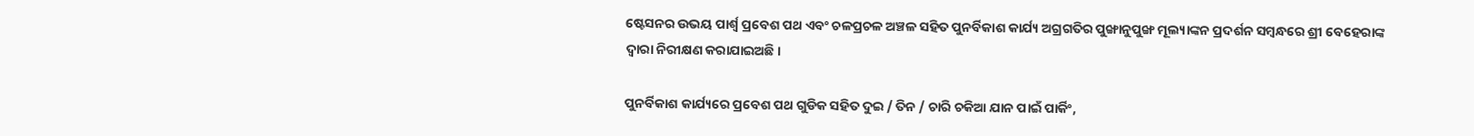ଷ୍ଟେସନର ଉଭୟ ପାର୍ଶ୍ୱ ପ୍ରବେଶ ପଥ ଏବଂ ଚଳପ୍ରଚଳ ଅଞ୍ଚଳ ସହିତ ପୁନର୍ବିକାଶ କାର୍ଯ୍ୟ ଅଗ୍ରଗତିର ପୁଙ୍ଖାନୁପୁଙ୍ଖ ମୂଲ୍ୟାଙ୍କନ ପ୍ରଦର୍ଶନ ସମ୍ବନ୍ଧରେ ଶ୍ରୀ ବେହେରାଙ୍କ ଦ୍ୱାରା ନିରୀକ୍ଷଣ କରାଯାଇଅଛି।

ପୁନର୍ବିକାଶ କାର୍ଯ୍ୟରେ ପ୍ରବେଶ ପଥ ଗୁଡିକ ସହିତ ଦୁଇ / ତିନ / ଚାରି ଚକିଆ ଯାନ ପାଇଁ ପାର୍କିଂ,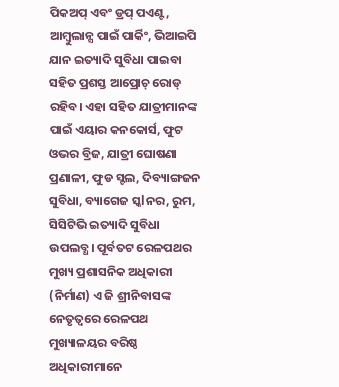ପିକଅପ୍ ଏବଂ ଡ୍ରପ୍ ପଏଣ୍ଟ, ଆମ୍ବୁଲାନ୍ସ ପାଇଁ ପାର୍କିଂ, ଭିଆଇପି ଯାନ ଇତ୍ୟାଦି ସୁବିଧା ପାଇବା ସହିତ ପ୍ରଶସ୍ତ ଆପ୍ରୋଚ୍ ରୋଡ୍ ରହିବ। ଏହା ସହିତ ଯାତ୍ରୀମାନଙ୍କ ପାଇଁ ଏୟାର କନକୋର୍ସ, ଫୁଟ ଓଭର ବ୍ରିଜ, ଯାତ୍ରୀ ଘୋଷଣା ପ୍ରଣାଳୀ, ଫୁଡ ସ୍ଟଲ, ଦିବ୍ୟାଙ୍ଗଜନ ସୁବିଧା, ବ୍ୟାଗେଜ ସ୍କlନର, ରୁମ, ସିସିଟିଭି ଇତ୍ୟାଦି ସୁବିଧା ଉପଲବ୍ଧ। ପୂର୍ବତଟ ରେଳପଥର ମୁଖ୍ୟ ପ୍ରଶାସନିକ ଅଧିକାରୀ (ନିର୍ମାଣ) ଏ ଜି ଶ୍ରୀନିବାସଙ୍କ ନେତୃତ୍ୱରେ ରେଳପଥ ମୁଖ୍ୟାଳୟର ବରିଷ୍ଠ ଅଧିକାରୀମାନେ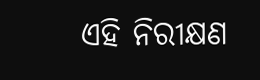ଏହି ନିରୀକ୍ଷଣ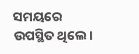ସମୟରେ ଉପସ୍ଥିତ ଥିଲେ।